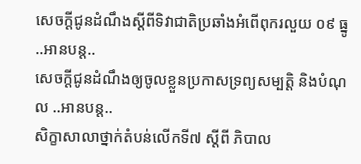សេចក្តីជូនដំណឹងស្តីពីទិវាជាតិប្រឆាំងអំពើពុករលួយ ០៩ ធ្នូ ..អានបន្ត..
សេចក្ដីជូនដំណឹងឲ្យចូលខ្លួនប្រកាសទ្រព្យសម្បត្តិ និងបំណុល ..អានបន្ត..
សិក្ខាសាលាថ្នាក់តំបន់លើកទី៧ ស្តីពី ភិបាល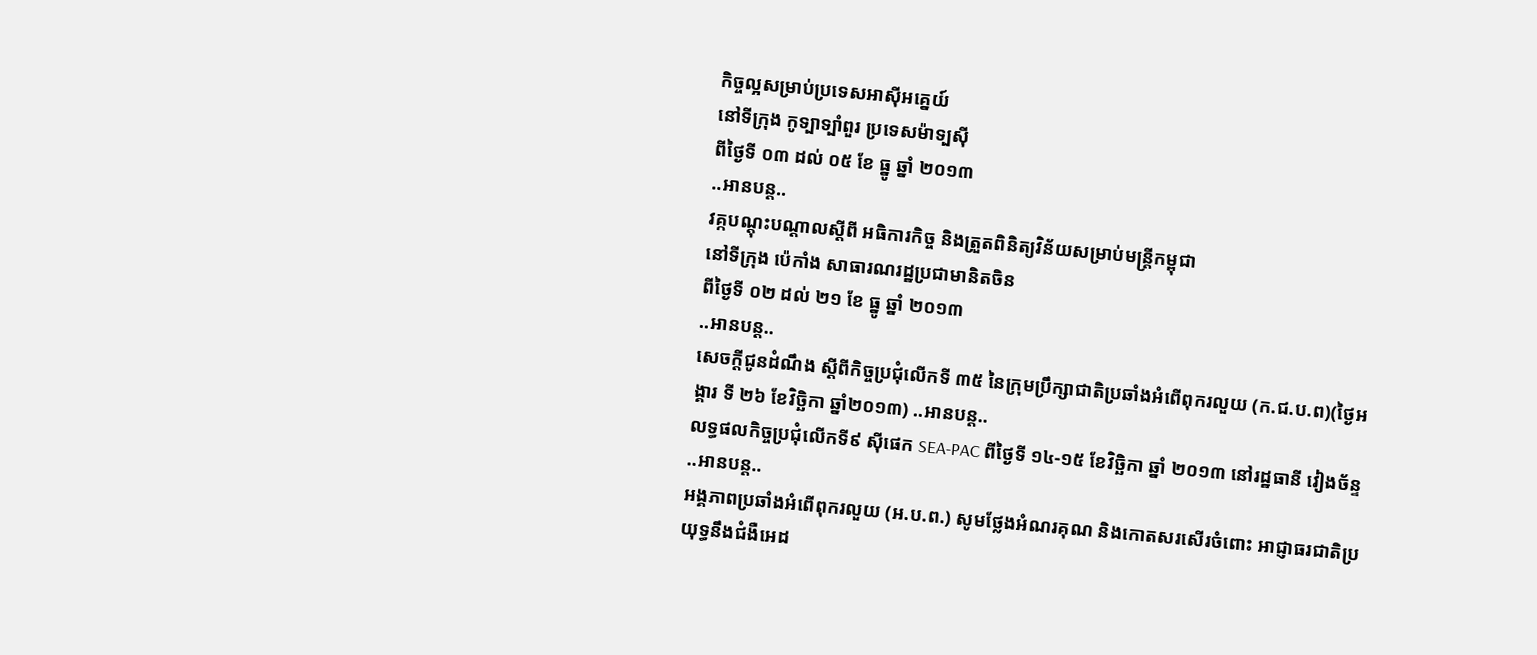កិច្ចល្អសម្រាប់ប្រទេសអាស៊ីអគ្នេយ៍
នៅទីក្រុង កូទ្បាទ្បាំពួរ ប្រទេសម៉ាទ្បស៊ី
ពីថ្ងៃទី ០៣ ដល់ ០៥ ខែ ធ្នូ ឆ្នាំ ២០១៣
..អានបន្ត..
វគ្កបណ្តុះបណ្តាលស្តីពី អធិការកិច្ច និងត្រួតពិនិត្យវិន័យសម្រាប់មន្ត្រីកម្ពុជា
នៅទីក្រុង ប៉េកាំង សាធារណរដ្ឋប្រជាមានិតចិន
ពីថ្ងៃទី ០២ ដល់ ២១ ខែ ធ្នូ ឆ្នាំ ២០១៣
..អានបន្ត..
សេចក្ដីជូនដំណឹង ស្ដីពីកិច្ចប្រជុំលើកទី ៣៥ នៃក្រុមប្រឹក្សាជាតិប្រឆាំងអំពើពុករលួយ (ក.ជ.ប.ព)(ថ្ងៃអង្គារ ទី ២៦ ខែវិច្ឆិកា ឆ្នាំ២០១៣) ..អានបន្ត..
លទ្ធផលកិច្ចប្រជុំលើកទី៩ ស៊ីផេក SEA-PAC ពីថ្ងៃទី ១៤-១៥ ខែវិច្ឆិកា ឆ្នាំ ២០១៣ នៅរដ្ឋធានី វៀងច័ន្ទ ..អានបន្ត..
អង្គភាពប្រឆាំងអំពើពុករលួយ (អ.ប.ព.) សូមថ្លែងអំណរគុណ និងកោតសរសើរចំពោះ អាជ្ញាធរជាតិប្រយុទ្ធនឹងជំងឺអេដ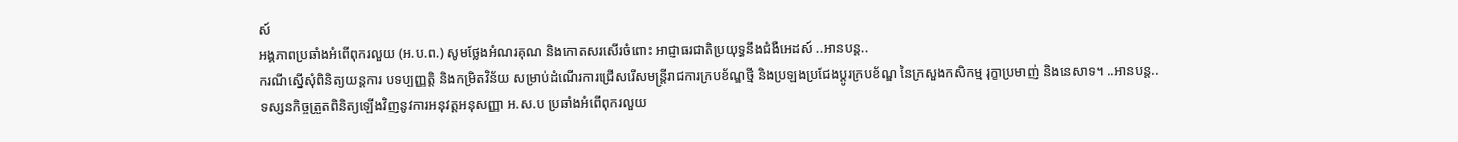ស៍
អង្គភាពប្រឆាំងអំពើពុករលួយ (អ.ប.ព.) សូមថ្លែងអំណរគុណ និងកោតសរសើរចំពោះ អាជ្ញាធរជាតិប្រយុទ្ធនឹងជំងឺអេដស៍ ..អានបន្ត..
ករណីស្នើសុំពិនិត្យយន្ដការ បទប្បញ្ញត្តិ និងកម្រិតវិន័យ សម្រាប់ដំណើរការជ្រើសរើសមន្ត្រីរាជការក្របខ័ណ្ឌថ្មី និងប្រឡងប្រជែងប្ដូរក្របខ័ណ្ឌ នៃក្រសួងកសិកម្ម រុក្ខាប្រមាញ់ និងនេសាទ។ ..អានបន្ត..
ទស្សនកិច្ចត្រួតពិនិត្យឡើងវិញនូវការអនុវត្តអនុសញ្ញា អ.ស.ប ប្រឆាំងអំពើពុករលួយ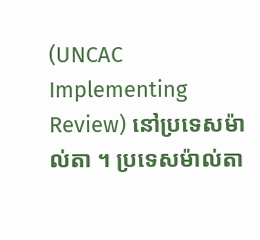(UNCAC Implementing Review) នៅប្រទេសម៉ាល់តា ។ ប្រទេសម៉ាល់តា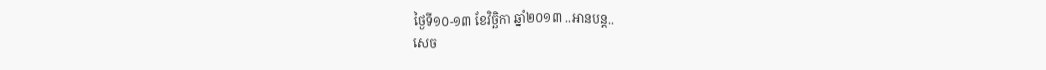ថ្ងៃទី១០-១៣ ខែវិច្ឆិកា ឆ្នាំ២០១៣ ..អានបន្ត..
សេច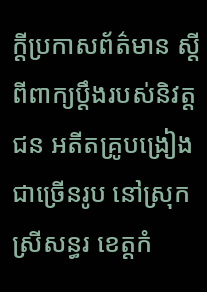ក្ដីប្រកាសព័ត៌មាន ស្ដីពីពាក្យប្ដឹងរបស់និវត្តជន អតីតគ្រូបង្រៀងជាច្រើនរូប នៅស្រុកស្រីសន្ធរ ខេត្តកំ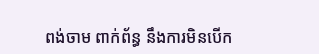ពង់ចាម ពាក់ព័ន្ធ នឹងការមិនបើក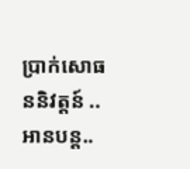ប្រាក់សោធននិវត្តន៍ ..អានបន្ត..